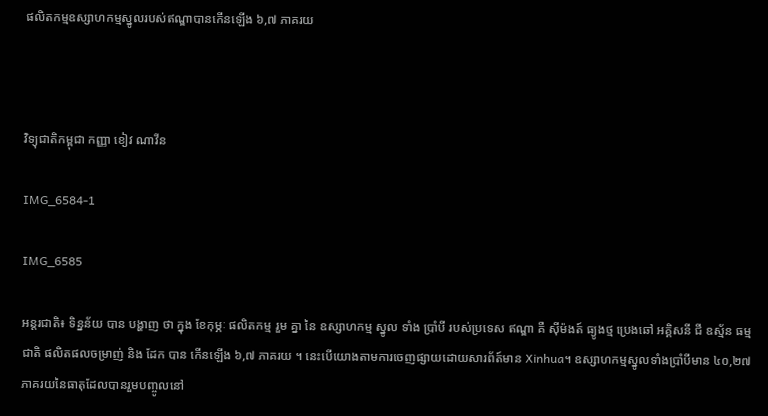ផលិតកម្មឧស្សាហកម្មស្នូលរបស់ឥណ្ឌាបានកើនឡើង ៦,៧ ភាគរយ



វិទ្យុជាតិកម្ពុជា កញ្ញា ខៀវ ណាវីន

IMG_6584-1

IMG_6585

អន្តរជាតិ៖ ទិន្នន័យ បាន បង្ហាញ ថា ក្នុង ខែកុម្ភៈ ផលិតកម្ម រួម គ្នា នៃ ឧស្សាហកម្ម ស្នូល ទាំង ប្រាំបី របស់ប្រទេស ឥណ្ឌា គឺ ស៊ីម៉ងត៍ ធ្យូងថ្ម ប្រេងឆៅ អគ្គិសនី ជី ឧស្ម័ន ធម្មជាតិ ផលិតផលចម្រាញ់ និង ដែក បាន កើនឡើង ៦,៧ ភាគរយ ។ នេះបើយោងតាមការចេញផ្សាយដោយសារព័ត៍មាន Xinhua។ ឧស្សាហកម្មស្នូលទាំងប្រាំបីមាន ៤០,២៧ ភាគរយនៃធាតុដែលបានរួមបញ្ចូលនៅ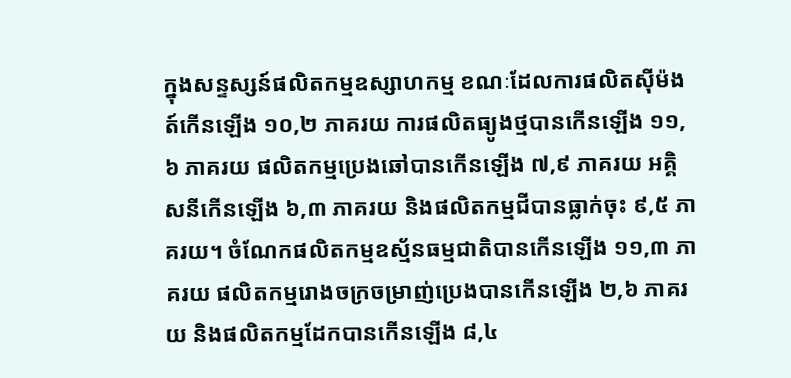ក្នុងសន្ទស្សន៍ផលិតកម្មឧស្សាហកម្ម ខណៈដែលការផលិតស៊ីម៉ងត៍កើនឡើង ១០,២ ភាគរយ ការផលិតធ្យូងថ្មបានកើនឡើង ១១,៦ ភាគរយ ផលិតកម្មប្រេងឆៅបានកើនឡើង ៧,៩ ភាគរយ អគ្គិសនីកើនឡើង ៦,៣ ភាគរយ និងផលិតកម្មជីបានធ្លាក់ចុះ ៩,៥ ភាគរយ។ ចំណែកផលិតកម្មឧស្ម័នធម្មជាតិបានកើនឡើង ១១,៣ ភាគរយ ផលិតកម្មរោងចក្រចម្រាញ់ប្រេងបានកើនឡើង ២,៦ ភាគរយ និងផលិតកម្មដែកបានកើនឡើង ៨,៤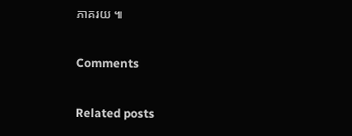ភាគរយ ៕

Comments

Related posts